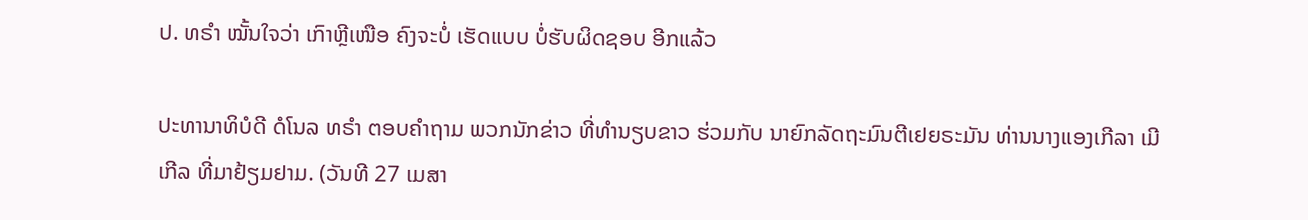ປ. ທຣຳ ໝັ້ນໃຈວ່າ ເກົາຫຼີເໜືອ ຄົງຈະບໍ່ ເຮັດແບບ ບໍ່ຮັບຜິດຊອບ ອີກແລ້ວ

ປະທານາທິບໍດີ ດໍໂນລ ທຣຳ ຕອບຄຳຖາມ ພວກນັກຂ່າວ ທີ່ທຳນຽບຂາວ ຮ່ວມກັບ ນາຍົກລັດຖະມົນຕີເຢຍຣະມັນ ທ່ານນາງແອງເກີລາ ເມີເກີລ ທີ່ມາຢ້ຽມຢາມ. (ວັນທີ 27 ເມສາ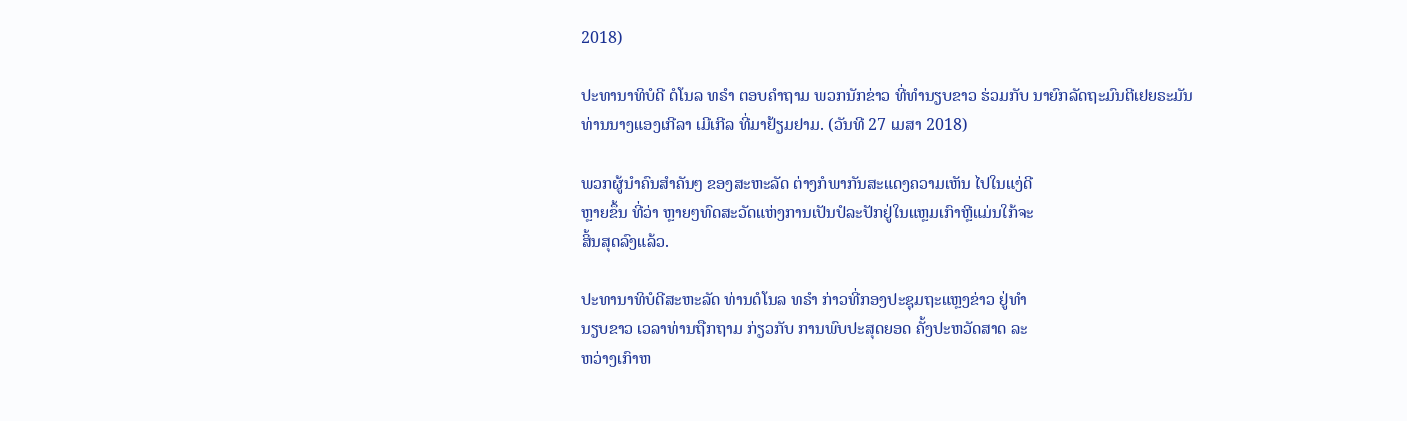2018)

ປະທານາທິບໍດີ ດໍໂນລ ທຣຳ ຕອບຄຳຖາມ ພວກນັກຂ່າວ ທີ່ທຳນຽບຂາວ ຮ່ວມກັບ ນາຍົກລັດຖະມົນຕີເຢຍຣະມັນ ທ່ານນາງແອງເກີລາ ເມີເກີລ ທີ່ມາຢ້ຽມຢາມ. (ວັນທີ 27 ເມສາ 2018)

ພວກຜູ້ນຳຄົນສຳຄັນໆ ຂອງສະຫະລັດ ຕ່າງກໍພາກັນສະແດງຄວາມເຫັນ ໄປໃນແງ່ດີ
ຫຼາຍຂຶ້ນ ທີ່ວ່າ ຫຼາຍໆທົດສະວັດແຫ່ງການເປັນປໍລະປັກຢູ່ໃນແຫຼມເກົາຫຼີແມ່ນໃກ້ຈະ
ສິ້ນສຸດລົງແລ້ວ.

ປະທານາທິບໍດີສະຫະລັດ ທ່ານດໍໂນລ ທຣຳ ກ່າວທີ່ກອງປະຊຸມຖະແຫຼງຂ່າວ ຢູ່ທຳ
ນຽບຂາວ ເວລາທ່ານຖືກຖາມ ກ່ຽວກັບ ການພົບປະສຸດຍອດ ຄັ້ງປະຫວັດສາດ ລະ
ຫວ່າງເກົາຫ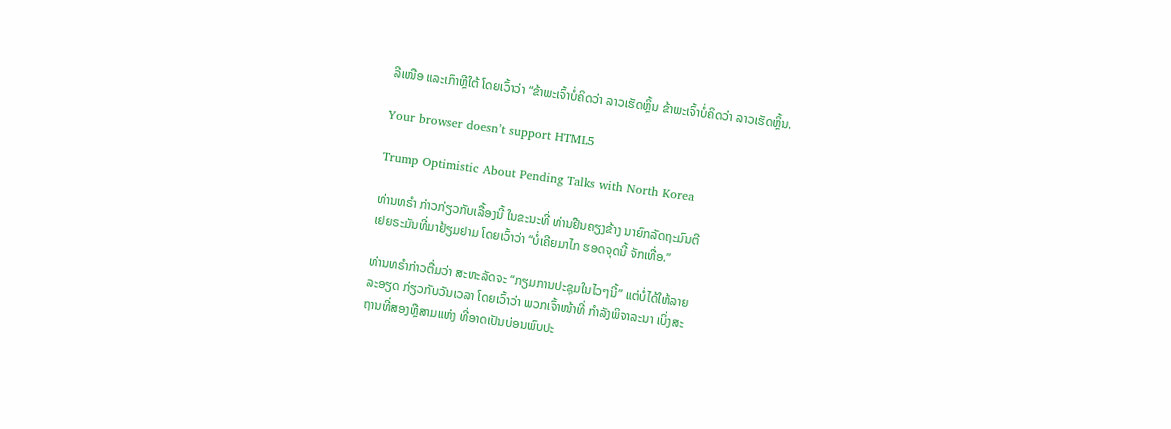ລີເໜືອ ແລະເກົາຫຼີໃຕ້ ໂດຍເວົ້າວ່າ “ຂ້າພະເຈົ້າບໍ່ຄິດວ່າ ລາວເຮັດຫຼິ້ນ ຂ້າພະເຈົ້າບໍ່ຄິດວ່າ ລາວເຮັດຫຼິ້ນ.

Your browser doesn’t support HTML5

Trump Optimistic About Pending Talks with North Korea

ທ່ານທຣຳ ກ່າວກ່ຽວກັບເລື້ອງນີ້ ໃນຂະນະທີ່ ທ່ານຢືນຄຽງຂ້າງ ນາຍົກລັດຖະມົນຕີ
ເຢຍຣະມັນທີ່ມາຢ້ຽມຢາມ ໂດຍເວົ້າວ່າ “ບໍ່ເຄີຍມາໄກ ຮອດຈຸດນີ້ ຈັກເທື່ອ.”

ທ່ານທຣຳກ່າວຕື່ມວ່າ ສະຫະລັດຈະ “ກຽມການປະຊຸມໃນໄວໆນີ້” ແຕ່ບໍ່ໄດ້ໃຫ້ລາຍ
ລະອຽດ ກ່ຽວກັບວັນເວລາ ໂດຍເວົ້າວ່າ ພວກເຈົ້າໜ້າທີ່ ກຳລັງພິຈາລະນາ ເບິ່ງສະ
ຖານທີ່ສອງຫຼືສາມແຫ່ງ ທີ່ອາດເປັນບ່ອນພົບປະ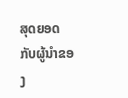ສຸດຍອດ ກັບຜູ້ນຳຂອງ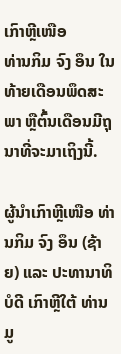ເກົາຫຼີເໜືອ
ທ່ານກິມ ຈົງ ອຶນ ໃນທ້າຍເດືອນພຶດສະພາ ຫຼືຕົ້ນເດືອນມີຖຸນາທີ່ຈະມາເຖິງນີ້.

ຜູ້ນຳເກົາຫຼີເໜືອ ທ່ານກິມ ຈົງ ອຶນ (ຊ້າຍ) ແລະ ປະທານາທິບໍດີ ເກົາຫຼີໃຕ້ ທ່ານມູ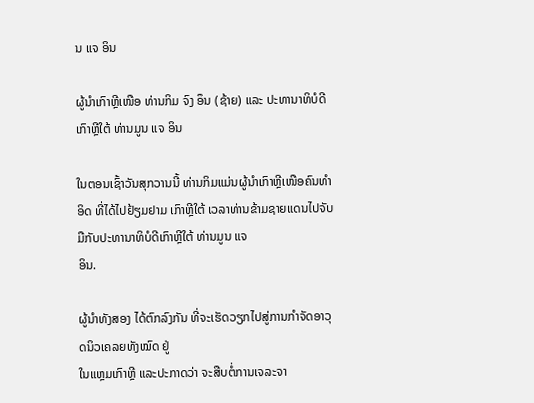ນ ແຈ ອິນ

ຜູ້ນຳເກົາຫຼີເໜືອ ທ່ານກິມ ຈົງ ອຶນ (ຊ້າຍ) ແລະ ປະທານາທິບໍດີ ເກົາຫຼີໃຕ້ ທ່ານມູນ ແຈ ອິນ

ໃນຕອນເຊົ້າວັນສຸກວານນີ້ ທ່ານກິມແມ່ນຜູ້ນຳເກົາຫຼີເໜືອຄົນທຳອິດ ທີ່ໄດ້ໄປຢ້ຽມຢາມ ເກົາຫຼີໃຕ້ ເວລາທ່ານຂ້າມຊາຍແດນໄປຈັບມືກັບປະທານາທິບໍດີເກົາຫຼີໃຕ້ ທ່ານມູນ ແຈ
ອິນ.

ຜູ້ນຳທັງສອງ ໄດ້ຕົກລົງກັນ ທີ່ຈະເຮັດວຽກໄປສູ່ການກຳຈັດອາວຸດນິວເຄລຍທັງໝົດ ຢູ່
ໃນແຫຼມເກົາຫຼີ ແລະປະກາດວ່າ ຈະສືບຕໍ່ການເຈລະຈາ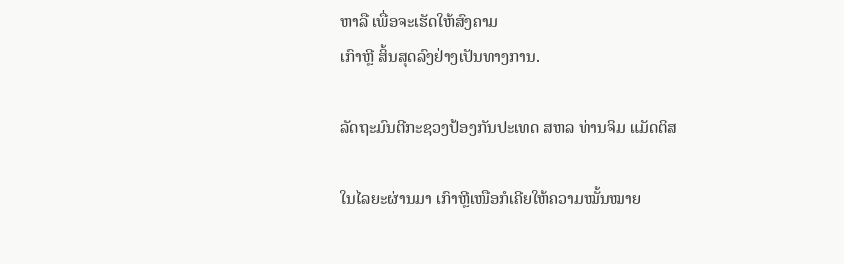ຫາລື ເພື່ອຈະເຮັດໃຫ້ສົງຄາມ
ເກົາຫຼີ ສິ້ນສຸດລົງຢ່າງເປັນທາງການ.

ລັດຖະມົນຕີກະຊວງປ້ອງກັນປະເທດ ສຫລ ທ່ານຈິມ ແມັດຕິສ

ໃນໄລຍະຜ່ານມາ ເກົາຫຼີເໜືອກໍເຄີຍໃຫ້ຄວາມໝັ້ນໝາຍ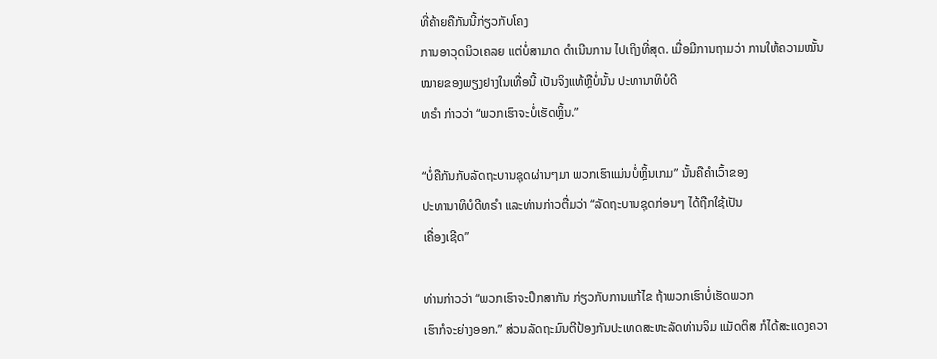ທີ່ຄ້າຍຄືກັນນີ້ກ່ຽວກັບໂຄງ
ການອາວຸດນິວເຄລຍ ແຕ່ບໍ່ສາມາດ ດຳເນີນການ ໄປເຖິງທີ່ສຸດ. ເມື່ອມີການຖາມວ່າ ການໃຫ້ຄວາມໝັ້ນໝາຍຂອງພຽງຢາງໃນເທື່ອນີ້ ເປັນຈິງແທ້ຫຼືບໍ່ນັ້ນ ປະທານາທິບໍດີ
ທຣຳ ກ່າວວ່າ “ພວກເຮົາຈະບໍ່ເຮັດຫຼິ້ນ.”

“ບໍ່ຄືກັນກັບລັດຖະບານຊຸດຜ່ານໆມາ ພວກເຮົາແມ່ນບໍ່ຫຼິ້ນເກມ” ນັ້ນຄືຄຳເວົ້າຂອງ
ປະທານາທິບໍດີທຣຳ ແລະທ່ານກ່າວຕື່ມວ່າ “ລັດຖະບານຊຸດກ່ອນໆ ໄດ້ຖືກໃຊ້ເປັນ
ເຄື່ອງເຊີດ”

ທ່ານກ່າວວ່າ “ພວກເຮົາຈະປຶກສາກັນ ກ່ຽວກັບການແກ້ໄຂ ຖ້າພວກເຮົາບໍ່ເຮັດພວກ
ເຮົາກໍຈະຍ່າງອອກ.” ສ່ວນລັດຖະມົນຕີປ້ອງກັນປະເທດສະຫະລັດທ່ານຈິມ ແມັດຕິສ ກໍໄດ້ສະແດງຄວາ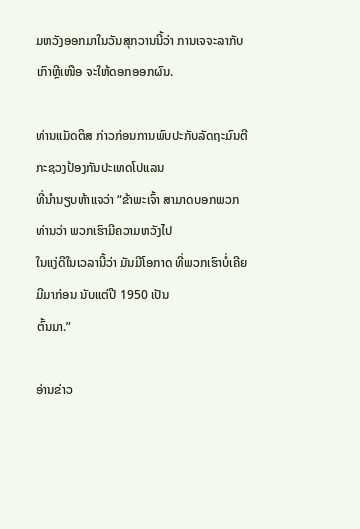ມຫວັງອອກມາໃນວັນສຸກວານນີ້ວ່າ ການເຈຈະລາກັບເກົາຫຼີເໜືອ ຈະໃຫ້ດອກອອກຜົນ.

ທ່ານແມັດຕິສ ກ່າວກ່ອນການພົບປະກັບລັດຖະມົນຕີກະຊວງປ້ອງກັນປະເທດໂປແລນ
ທີ່ນຳນຽບຫ້າແຈວ່າ “ຂ້າພະເຈົ້າ ສາມາດບອກພວກທ່ານວ່າ ພວກເຮົາມີຄວາມຫວັງໄປ
ໃນແງ່ດີໃນເວລານີ້ວ່າ ມັນມີໂອກາດ ທີ່ພວກເຮົາບໍ່ເຄີຍມີມາກ່ອນ ນັບແຕ່ປີ 1950 ເປັນ
ຕົ້ນມາ.”

ອ່ານຂ່າວ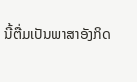ນີ້ຕື່ມເປັນພາສາອັງກິດ